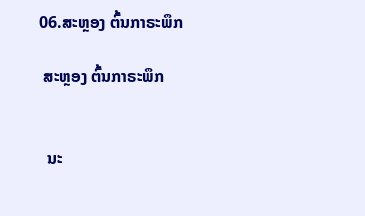06.ສະຫຼອງ ຕົ້ນກາຣະພຶກ

 ສະຫຼອງ ຕົ້ນກາຣະພຶກ


  ນະ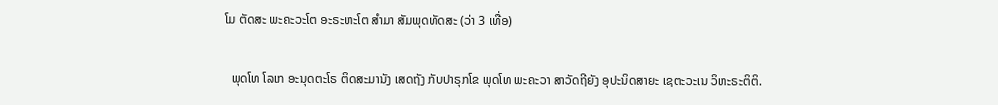ໂມ ຕັດສະ ພະຄະວະໂຕ ອະຣະຫະໂຕ ສຳມາ ສັມພຸດທັດສະ (ວ່າ 3 ເທື່ອ)

  ພຸດໂທ ໂລເກ ອະນຸດຕະໂຣ ຕິດສະມານັງ ເສດຖັງ ກັບປາຣຸກໂຂ ພຸດໂທ ພະຄະວາ ສາວັດຖີຍັງ ອຸປະນິດສາຍະ ເຊຕະວະເນ ວິຫະຣະຕິຕິ.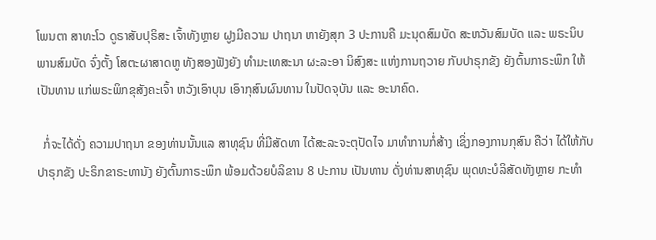ໂພນຕາ ສາທະໂວ ດູຣາສັບປຸຣິສະ ເຈົ້າທັງຫຼາຍ ຝູງມີຄວາມ ປາຖນາ ຫາຍັງສຸກ 3 ປະການຄື ມະນຸດສົມບັດ ສະຫວັນສົມບັດ ແລະ ພຣະນິບພານສົມບັດ ຈົ່ງຕັ້ງ ໂສຕະຜາສາດຫູ ທັງສອງຟັງຍັງ ທຳມະເທສະນາ ຜະລະອາ ນິສົງສະ ແຫ່ງການຖວາຍ ກັບປາຣຸກຂັງ ຍັງຕົ້ນກາຣະພຶກ ໃຫ້ເປັນທານ ແກ່ພຣະພິກຂຸສັງຄະເຈົ້າ ຫວັງເອົາບຸນ ເອົາກຸສົນຜົນທານ ໃນປັດຈຸບັນ ແລະ ອະນາຄົດ.

  ກໍ່ຈະໄດ້ດັ່ງ ຄວາມປາຖນາ ຂອງທ່ານນັ້ນແລ ສາທຸຊົນ ທີ່ມີສັດທາ ໄດ້ສະລະຈະຕຸປັດໄຈ ມາທຳການກໍ່ສ້າງ ເຊິ່ງກອງການກຸສົນ ຄືວ່າ ໄດ້ໃຫ້ກັບປາຣຸກຂັງ ປະຣິກຂາຣະທານັງ ຍັງຕົ້ນກາຣະພຶກ ພ້ອມດ້ວຍບໍລິຂານ 8 ປະການ ເປັນທານ ດັ່ງທ່ານສາທຸຊົນ ພຸດທະບໍລິສັດທັງຫຼາຍ ກະທຳ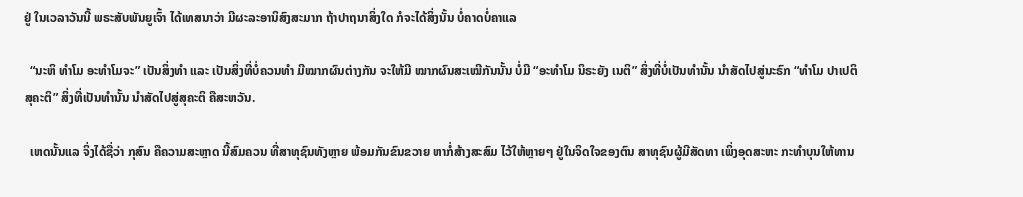ຢູ່ ໃນເວລາວັນນີ້ ພຣະສັບພັນຍູເຈົ້າ ໄດ້ເທສນາວ່າ ມີຜະລະອານິສົງສະມາກ ຖ້າປາຖນາສິ່ງໃດ ກໍຈະໄດ້ສິ່ງນັ້ນ ບໍ່ຄາດບໍ່ຄາແລ

  “ນະຫິ ທຳໂມ ອະທຳໂມຈະ” ເປັນສິ່ງທຳ ແລະ ເປັນສິ່ງທີ່ບໍ່ຄວນທຳ ມີໝາກຜົນຕ່າງກັນ ຈະໃຫ້ມີ ໝາກຜົນສະເໝີກັນນັ້ນ ບໍ່ມີ “ອະທຳໂມ ນິຣະຍັງ ເນຕິ” ສິ່ງທີ່ບໍ່ເປັນທຳນັ້ນ ນຳສັດໄປສູ່ນະຣົກ “ທຳໂມ ປາເປຕິ ສຸຄະຕິ” ສິ່ງທີ່ເປັນທຳນັ້ນ ນຳສັດໄປສູ່ສຸຄະຕິ ຄືສະຫວັນ.

  ເຫດນັ້ນແລ ຈິ່ງໄດ້ຊື່ວ່າ ກຸສົນ ຄືຄວາມສະຫຼາດ ນີ້ສົມຄວນ ທີ່ສາທຸຊົນທັງຫຼາຍ ພ້ອມກັນຂົນຂວາຍ ຫາກໍ່ສ້າງສະສົມ ໄວ້ໃຫ້ຫຼາຍໆ ຢູ່ໃນຈິດໃຈຂອງຕົນ ສາທຸຊົນຜູ້ມີສັດທາ ເພິ່ງອຸດສະຫະ ກະທຳບຸນໃຫ້ທານ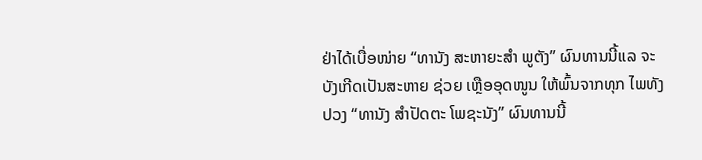ຢ່າໄດ້ເບື່ອໜ່າຍ “ທານັງ ສະຫາຍະສຳ ພູຕັງ” ຜົນທານນີ້ແລ ຈະບັງເກີດເປັນສະຫາຍ ຊ່ວຍ ເຫຼືອອຸດໜູນ ໃຫ້ພົ້ນຈາກທຸກ ໄພທັງປວງ “ທານັງ ສຳປັດຕະ ໂພຊະນັງ” ຜົນທານນີ້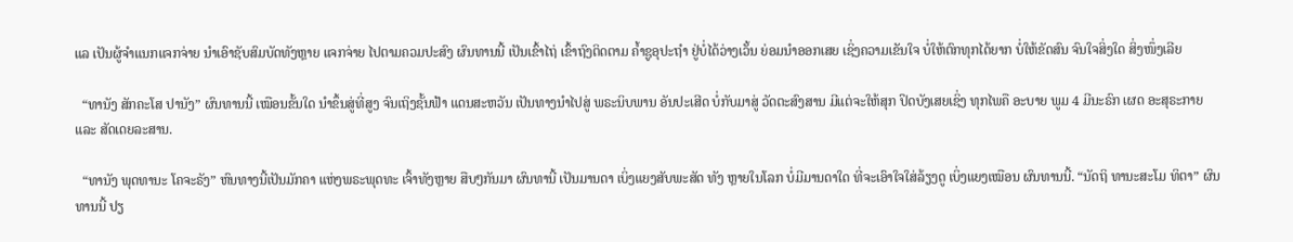ແລ ເປັນຜູ້ຈຳແນກແຈກຈ່າຍ ນຳເອົາຊັບສົມບັດທັງຫຼາຍ ແຈກຈ່າຍ ໄປຕາມຄວມປະສົງ ຜົນທານນີ້ ເປັນເຂົ້າໄຖ່ ເຂົ້າຖົງຕິດຕາມ ຄ້ຳຊູອຸປະຖຳ ຢູ່ບໍ່ໄດ້ວ່າງເວັ້ນ ຍ່ອມນຳອອກເສຍ ເຊິ່ງຄວາມເຂັນໃຈ ບໍ່ໃຫ້ຕົກທຸກໄດ້ຍາກ ບໍ່ໃຫ້ຂັດສົນ ຈົນໃຈສິ່ງໃດ ສິ່ງໜຶ່ງເລີຍ

  “ທານັງ ສັກຄະໂສ ປານັງ” ຜົນທານນີ້ ເໝືອນຂັ້ນໃດ ນຳຂຶ້ນສູ່ທີ່ສູງ ຈົນເຖິງຊັ້ນຟ້າ ແດນສະຫວັນ ເປັນທາງນຳໄປສູ່ ພຣະນິບພານ ອັນປະເສີດ ບໍ່ກັບມາສູ່ ວັດຕະສົງສານ ມີແຕ່ຈະໃຫ້ສຸກ ປິດບັງເສຍເຊິ່ງ ທຸກໄພຄື ອະບາຍ ພູມ 4 ມີນະຣົກ ເຜດ ອະສຸຣະກາຍ ແລະ ສັດເດຍລະສານ.

  “ທານັງ ພຸດທານະ ໂຄຈະຣັງ” ຫົນທາງນີ້ເປັນມັກຄາ ແຫ່ງພຣະພຸດທະ ເຈົ້າທັງຫຼາຍ ສືບໆກັນມາ ຜົນທານີ້ ເປັນມານດາ ເບິ່ງແຍງສັບພະສັດ ທັງ ຫຼາຍໃນໂລກ ບໍ່ມີມານດາໃດ ທີ່ຈະເອົາໃຈໃສ່ລ້ຽງດູ ເບິ່ງແຍງເໝືອນ ຜົນທານນີ້. “ນັດຖິ ທານະສະໂມ ທິຕາ” ຜົນທານນີ້ ປຽ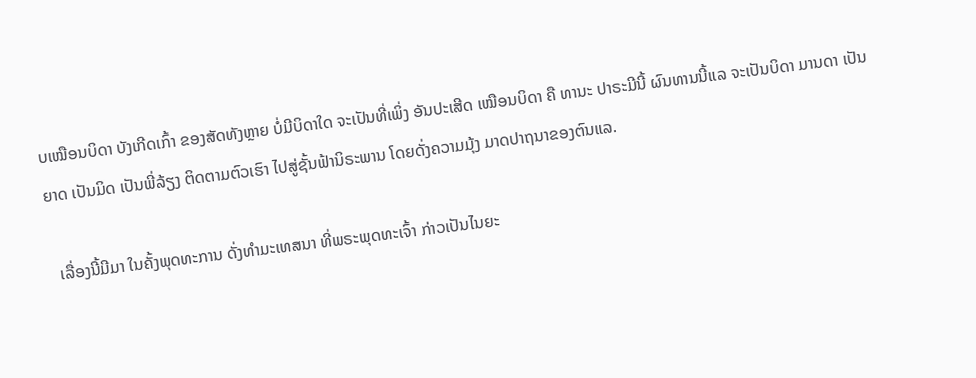ບເໝືອນບິດາ ບັງເກີດເກົ້າ ຂອງສັດທັງຫຼາຍ ບໍ່ມີບິດາໃດ ຈະເປັນທີ່ເພິ່ງ ອັນປະເສີດ ເໝືອນບິດາ ຄື ທານະ ປາຣະມີນີ້ ຜົນທານນີ້ແລ ຈະເປັນບິດາ ມານດາ ເປັນຍາດ ເປັນມິດ ເປັນພີ່ລ້ຽງ ຕິດຕາມຕົວເຮົາ ໄປສູ່ຊັ້ນຟ້ານິຣະພານ ໂດຍດັ່ງຄວາມມຸ້ງ ມາດປາຖນາຂອງຕົນແລ.

  ເລື່ອງນີ້ມີມາ ໃນຄັ້ງພຸດທະການ ດັ່ງທຳມະເທສນາ ທີ່ພຣະພຸດທະເຈົ້າ ກ່າວເປັນໄນຍະ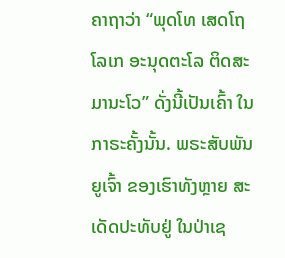ຄາຖາວ່າ “ພຸດໂທ ເສດໂຖ ໂລເກ ອະນຸດຕະໂລ ຕິດສະມານະໂວ” ດັ່ງນີ້ເປັນເຄົ້າ ໃນກາຣະຄັ້ງນັ້ນ. ພຣະສັບພັນຍູເຈົ້າ ຂອງເຮົາທັງຫຼາຍ ສະເດັດປະທັບຢູ່ ໃນປ່າເຊ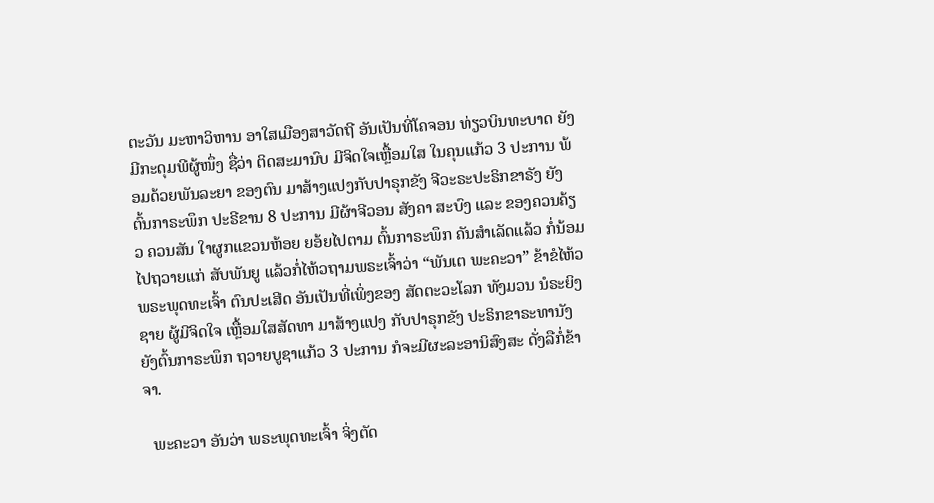ຕະວັນ ມະຫາວິຫານ ອາໃສເມືອງສາວັດຖີ ອັນເປັນທີ່ໂຄຈອນ ທ່ຽວບິນທະບາດ ຍັງມີກະດຸມພີຜູ້ໜຶ່ງ ຊື່ວ່າ ຕິດສະມານົບ ມີຈິດໃຈເຫຼື້ອມໃສ ໃນຄຸນແກ້ວ 3 ປະການ ພ້ອມດ້ວຍພັນລະຍາ ຂອງຕົນ ມາສ້າງແປງກັບປາຣຸກຂັງ ຈີວະຣະປະຣິກຂາຣັງ ຍັງຕົ້ນກາຣະພຶກ ປະຣີຂານ 8 ປະການ ມີຜ້າຈີວອນ ສັງຄາ ສະບົງ ແລະ ຂອງຄວນຄ້ຽວ ຄວນສັນ ໃາຜູກແຂວນຫ້ອຍ ຍອ້ຍໄປຕາມ ຕົ້ນກາຣະພຶກ ຄັນສຳເລັດແລ້ວ ກໍ່ນ້ອມໄປຖວາຍແກ່ ສັບພັນຍູ ແລ້ວກໍ່ໄຫ້ວຖາມພຣະເຈົ້າວ່າ “ພັນເຕ ພະຄະວາ” ຂ້າຂໍໄຫ້ວພຣະພຸດທະເຈົ້າ ຕົນປະເສີດ ອັນເປັນທີ່ເພິ່ງຂອງ ສັດຕະວະໂລກ ທັງມວນ ນໍຣະຍິງຊາຍ ຜູ້ມີຈິດໃຈ ເຫຼື້ອມໃສສັດທາ ມາສ້າງແປງ ກັບປາຣຸກຂັງ ປະຣິກຂາຣະທານັງ ຍັງຕົ້ນກາຣະພຶກ ຖວາຍບູຊາແກ້ວ 3 ປະການ ກໍຈະມີຜະລະອານິສົງສະ ດັ່ງລືກໍ່ຂ້າຈາ.

  ພະຄະວາ ອັນວ່າ ພຣະພຸດທະເຈົ້າ ຈິ່ງຕັດ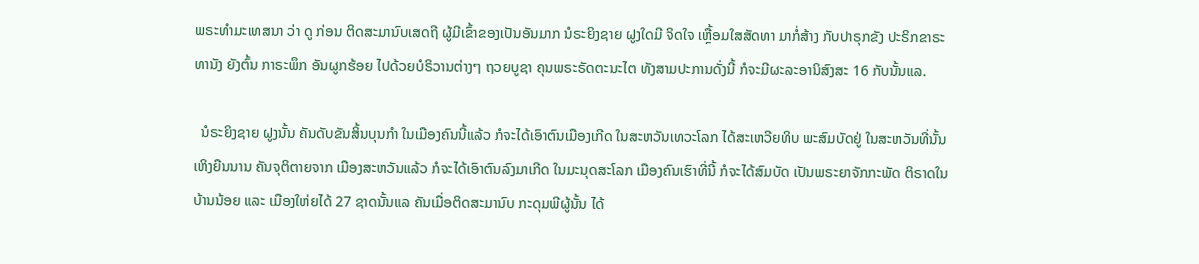ພຣະທຳມະເທສນາ ວ່າ ດູ ກ່ອນ ຕິດສະມານົບເສດຖີ ຜູ້ມີເຂົ້າຂອງເປັນອັນມາກ ນໍຣະຍິງຊາຍ ຝູງໃດມີ ຈິດໃຈ ເຫຼື້ອມໃສສັດທາ ມາກໍ່ສ້າງ ກັບປາຣຸກຂັງ ປະຣິກຂາຣະທານັງ ຍັງຕົ້ນ ກາຣະພຶກ ອັນຜູກຮ້ອຍ ໄປດ້ວຍບໍຣິວານຕ່າງໆ ຖວຍບູຊາ ຄຸນພຣະຣັດຕະນະໄຕ ທັງສາມປະການດັ່ງນີ້ ກໍຈະມີຜະລະອານິສົງສະ 16 ກັບນັ້ນແລ.

  ນໍຣະຍິງຊາຍ ຝູງນັ້ນ ຄັນດັບຂັນສິ້ນບຸນກຳ ໃນເມືອງຄົນນີ້ແລ້ວ ກໍຈະໄດ້ເອົາຕົນເມືອງເກີດ ໃນສະຫວັນເທວະໂລກ ໄດ້ສະເຫວີຍທິບ ພະສົມບັດຢູ່ ໃນສະຫວັນທີ່ນັ້ນ ເຫິງຍືນນານ ຄັນຈຸຕິຕາຍຈາກ ເມືອງສະຫວັນແລ້ວ ກໍຈະໄດ້ເອົາຕົນລົງມາເກີດ ໃນມະນຸດສະໂລກ ເມືອງຄົນເຮົາທີ່ນີ້ ກໍຈະໄດ້ສົມບັດ ເປັນພຣະຍາຈັກກະພັດ ຕິຣາດໃນບ້ານນ້ອຍ ແລະ ເມືອງໃຫ່ຍໄດ້ 27 ຊາດນັ້ນແລ ຄັນເມື່ອຕິດສະມານົບ ກະດຸມພີຜູ້ນັ້ນ ໄດ້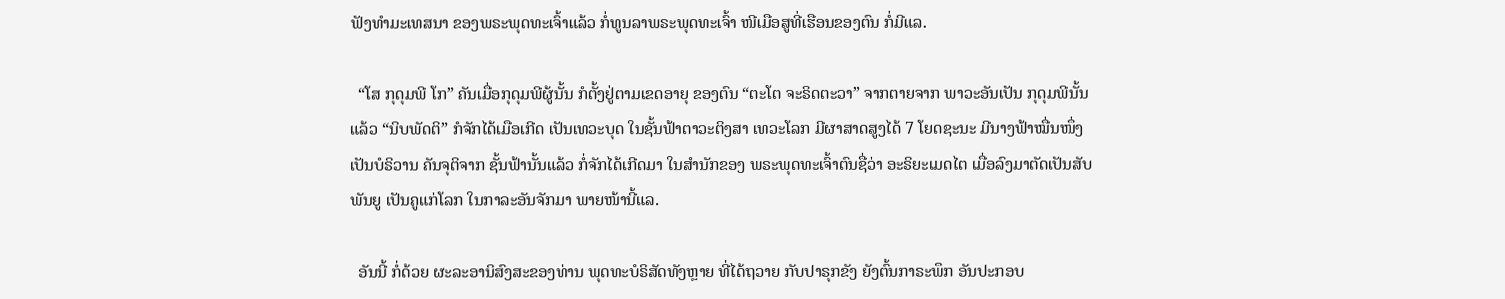ຟັງທຳມະເທສນາ ຂອງພຣະພຸດທະເຈົ້າແລ້ວ ກໍ່ທູນລາພຣະພຸດທະເຈົ້າ ໜີເມືອສູທີ່ເຮືອນຂອງຕົນ ກໍ່ມີແລ.

  “ໂສ ກຸດຸມພີ ໂກ” ຄັນເມື່ອກຸດຸມພີຜູ້ນັ້ນ ກໍຕັ້ງຢູ່ຕາມເຂດອາຍຸ ຂອງຕົນ “ຕະໂຕ ຈະຣິດຕະວາ” ຈາກຕາຍຈາກ ພາວະອັນເປັນ ກຸດຸມພີນັ້ນແລ້ວ “ນິບພັດຕິ” ກໍຈັກໄດ້ເມືອເກີດ ເປັນເທວະບຸດ ໃນຊັ້ນຟ້າຕາວະຕິງສາ ເທວະໂລກ ມີຜາສາດສູງໄດ້ 7 ໂຍດຊະນະ ມີນາງຟ້າໝື່ນໜຶ່ງ ເປັນບໍຣິວານ ຄັນຈຸຕິຈາກ ຊັ້ນຟ້ານັ້ນແລ້ວ ກໍ່ຈັກໄດ້ເກີດມາ ໃນສຳນັກຂອງ ພຣະພຸດທະເຈົ້າຕົນຊື່ວ່າ ອະຣິຍະເມດໄຕ ເມື່ອລົງມາຕັດເປັນສັບພັນຍູ ເປັນຄູແກ່ໂລກ ໃນກາລະອັນຈັກມາ ພາຍໜ້ານີ້ແລ.

  ອັນນີ້ ກໍ່ດ້ວຍ ຜະລະອານິສົງສະຂອງທ່ານ ພຸດທະບໍຣິສັດທັງຫຼາຍ ທີ່ໄດ້ຖວາຍ ກັບປາຣຸກຂັງ ຍັງຕົ້ນກາຣະພຶກ ອັນປະກອບ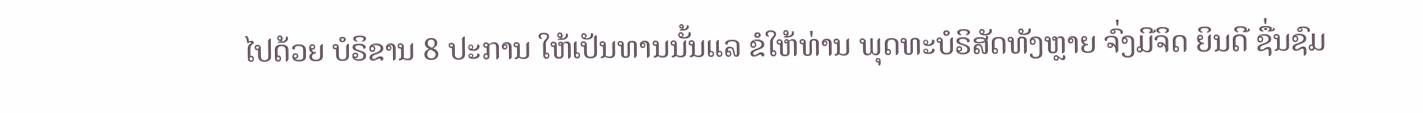ໄປດ້ວຍ ບໍຣິຂານ 8 ປະການ ໃຫ້ເປັນທານນັ້ນແລ ຂໍໃຫ້ທ່ານ ພຸດທະບໍຣິສັດທັງຫຼາຍ ຈົ່ງມີຈິດ ຍິນດີ ຊື່ນຊົມ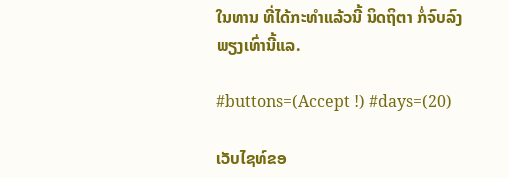ໃນທານ ທີ່ໄດ້ກະທຳແລ້ວນີ້ ນິດຖິຕາ ກໍ່ຈົບລົງພຽງເທົ່ານີ້ແລ.

#buttons=(Accept !) #days=(20)

ເວັບໄຊທ໌ຂອ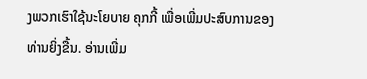ງພວກເຮົາໃຊ້ນະໂຍບາຍ ຄຸກກີ້ ເພື່ອເພີ່ມປະສົບການຂອງທ່ານຍິ່ງຂື້ນ. ອ່ານເພີ່ມ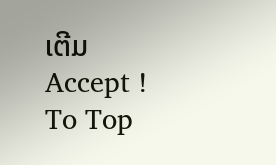ເຕີມ
Accept !
To Top